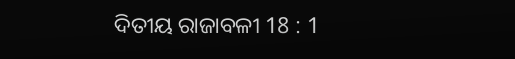ଦିତୀୟ ରାଜାବଳୀ 18 : 1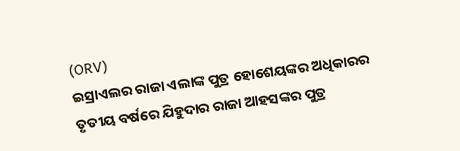(ORV)
ଇସ୍ରାଏଲର ରାଜା ଏଲାଙ୍କ ପୁତ୍ର ହୋଶେୟଙ୍କର ଅଧିକାରର ତୃତୀୟ ବର୍ଷରେ ଯିହୁଦାର ରାଜା ଆହସଙ୍କର ପୁତ୍ର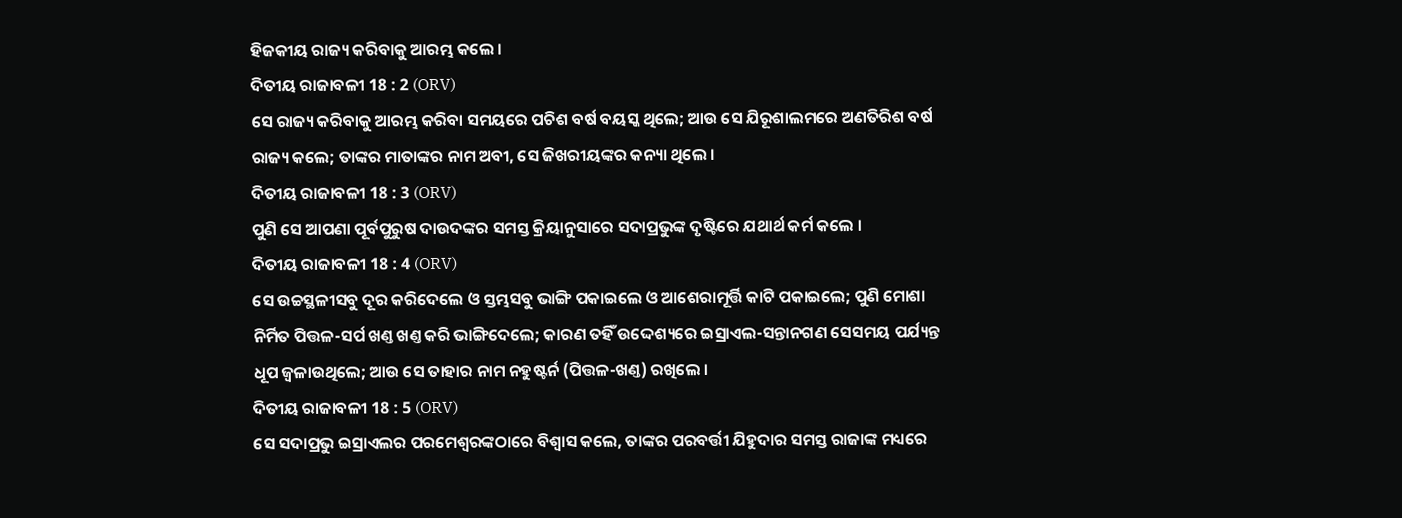ହିଜକୀୟ ରାଜ୍ୟ କରିବାକୁ ଆରମ୍ଭ କଲେ ।
ଦିତୀୟ ରାଜାବଳୀ 18 : 2 (ORV)
ସେ ରାଜ୍ୟ କରିବାକୁ ଆରମ୍ଭ କରିବା ସମୟରେ ପଚିଶ ବର୍ଷ ବୟସ୍କ ଥିଲେ; ଆଉ ସେ ଯିରୂଶାଲମରେ ଅଣତିରିଶ ବର୍ଷ ରାଜ୍ୟ କଲେ; ତାଙ୍କର ମାତାଙ୍କର ନାମ ଅବୀ, ସେ ଜିଖରୀୟଙ୍କର କନ୍ୟା ଥିଲେ ।
ଦିତୀୟ ରାଜାବଳୀ 18 : 3 (ORV)
ପୁଣି ସେ ଆପଣା ପୂର୍ବପୁରୁଷ ଦାଉଦଙ୍କର ସମସ୍ତ କ୍ରିୟାନୁସାରେ ସଦାପ୍ରଭୁଙ୍କ ଦୃଷ୍ଟିରେ ଯଥାର୍ଥ କର୍ମ କଲେ ।
ଦିତୀୟ ରାଜାବଳୀ 18 : 4 (ORV)
ସେ ଉଚ୍ଚସ୍ଥଳୀସବୁ ଦୂର କରିଦେଲେ ଓ ସ୍ତମ୍ଭସବୁ ଭାଙ୍ଗି ପକାଇଲେ ଓ ଆଶେରାମୂର୍ତ୍ତି କାଟି ପକାଇଲେ; ପୁଣି ମୋଶା ନିର୍ମିତ ପିତ୍ତଳ-ସର୍ପ ଖଣ୍ତ ଖଣ୍ତ କରି ଭାଙ୍ଗିଦେଲେ; କାରଣ ତହିଁ ଉଦ୍ଦେଶ୍ୟରେ ଇସ୍ରାଏଲ-ସନ୍ତାନଗଣ ସେସମୟ ପର୍ଯ୍ୟନ୍ତ ଧୂପ ଜ୍ଵଳାଉଥିଲେ; ଆଉ ସେ ତାହାର ନାମ ନହୁଷ୍ଟର୍ନ (ପିତ୍ତଳ-ଖଣ୍ତ) ରଖିଲେ ।
ଦିତୀୟ ରାଜାବଳୀ 18 : 5 (ORV)
ସେ ସଦାପ୍ରଭୁ ଇସ୍ରାଏଲର ପରମେଶ୍ଵରଙ୍କଠାରେ ବିଶ୍ଵାସ କଲେ, ତାଙ୍କର ପରବର୍ତ୍ତୀ ଯିହୁଦାର ସମସ୍ତ ରାଜାଙ୍କ ମଧ୍ୟରେ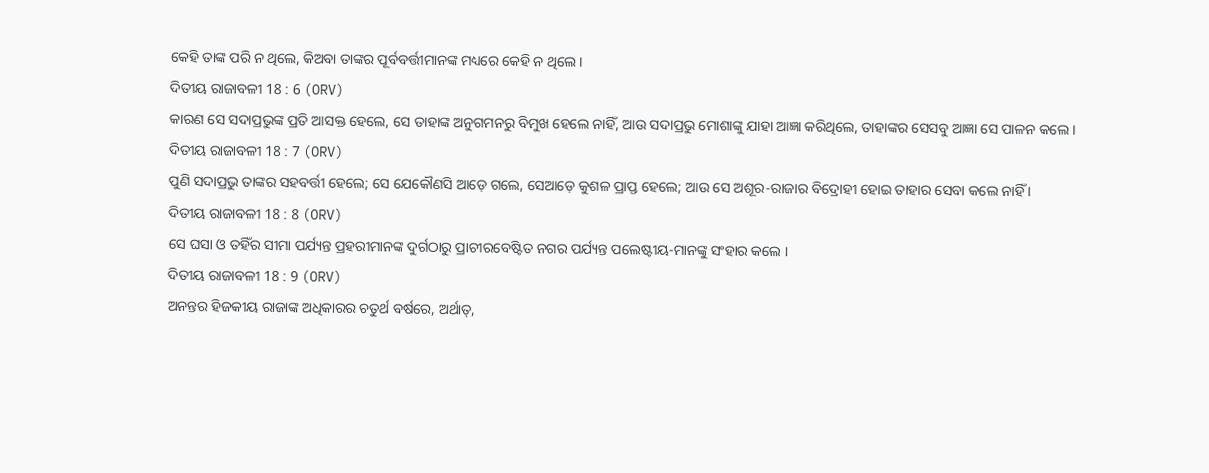କେହି ତାଙ୍କ ପରି ନ ଥିଲେ, କିଅବା ତାଙ୍କର ପୂର୍ବବର୍ତ୍ତୀମାନଙ୍କ ମଧ୍ୟରେ କେହି ନ ଥିଲେ ।
ଦିତୀୟ ରାଜାବଳୀ 18 : 6 (ORV)
କାରଣ ସେ ସଦାପ୍ରଭୁଙ୍କ ପ୍ରତି ଆସକ୍ତ ହେଲେ, ସେ ତାହାଙ୍କ ଅନୁଗମନରୁ ବିମୁଖ ହେଲେ ନାହିଁ, ଆଉ ସଦାପ୍ରଭୁ ମୋଶାଙ୍କୁ ଯାହା ଆଜ୍ଞା କରିଥିଲେ, ତାହାଙ୍କର ସେସବୁ ଆଜ୍ଞା ସେ ପାଳନ କଲେ ।
ଦିତୀୟ ରାଜାବଳୀ 18 : 7 (ORV)
ପୁଣି ସଦାପ୍ରଭୁ ତାଙ୍କର ସହବର୍ତ୍ତୀ ହେଲେ; ସେ ଯେକୌଣସି ଆଡ଼େ ଗଲେ, ସେଆଡ଼େ କୁଶଳ ପ୍ରାପ୍ତ ହେଲେ; ଆଉ ସେ ଅଶୂର-ରାଜାର ବିଦ୍ରୋହୀ ହୋଇ ତାହାର ସେବା କଲେ ନାହିଁ ।
ଦିତୀୟ ରାଜାବଳୀ 18 : 8 (ORV)
ସେ ଘସା ଓ ତହିଁର ସୀମା ପର୍ଯ୍ୟନ୍ତ ପ୍ରହରୀମାନଙ୍କ ଦୁର୍ଗଠାରୁ ପ୍ରାଚୀରବେଷ୍ଟିତ ନଗର ପର୍ଯ୍ୟନ୍ତ ପଲେଷ୍ଟୀୟ-ମାନଙ୍କୁ ସଂହାର କଲେ ।
ଦିତୀୟ ରାଜାବଳୀ 18 : 9 (ORV)
ଅନନ୍ତର ହିଜକୀୟ ରାଜାଙ୍କ ଅଧିକାରର ଚତୁର୍ଥ ବର୍ଷରେ, ଅର୍ଥାତ୍,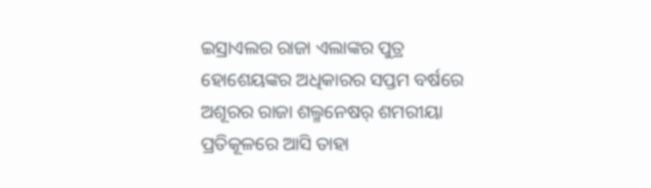ଇସ୍ରାଏଲର ରାଜା ଏଲାଙ୍କର ପୁତ୍ର ହୋଶେୟଙ୍କର ଅଧିକାରର ସପ୍ତମ ବର୍ଷରେ ଅଶୂରର ରାଜା ଶଲ୍ମନେଷର୍ ଶମରୀୟା ପ୍ରତିକୂଳରେ ଆସି ତାହା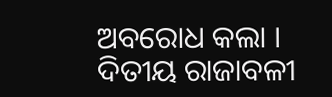ଅବରୋଧ କଲା ।
ଦିତୀୟ ରାଜାବଳୀ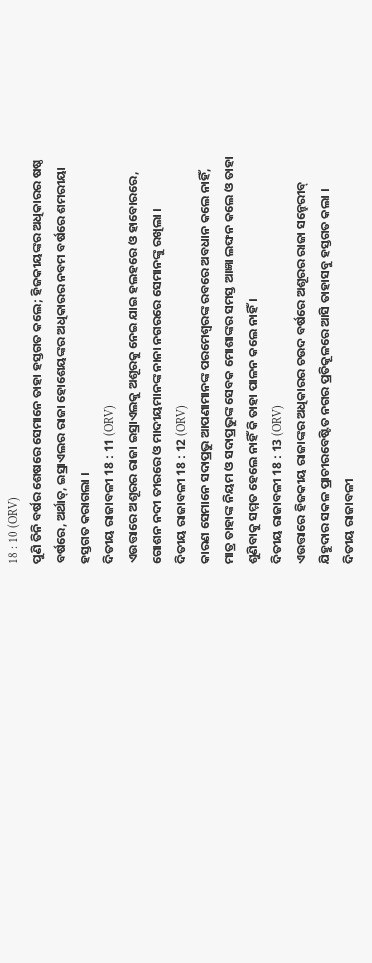18 : 10 (ORV)
ପୁଣି ତିନି ବର୍ଷର ଶେଷରେ ସେମାନେ ତାହା ହସ୍ତଗତ କଲେ; ହିଜକୀୟଙ୍କର ଅଧିକାରର ଷଷ୍ଠ ବର୍ଷରେ, ଅର୍ଥାତ୍, ଇସ୍ରାଏଲର ରାଜା ହୋଶେୟଙ୍କର ଅଧିକାରର ନବମ ବର୍ଷରେ ଶମରୀୟା ହସ୍ତଗତ କରାଗଲା ।
ଦିତୀୟ ରାଜାବଳୀ 18 : 11 (ORV)
ଏଉତ୍ତାରେ ଅଶୂରର ରାଜା ଇସ୍ରାଏଲକୁ ଅଶୂରକୁ ନେଇ ଯାଇ ହଲହରେ ଓ ହାବୋରରେ, ଗୋଶନ ନଦୀ ତୀରରେ ଓ ମାଦୀୟମାନଙ୍କ ନାନା ନଗରରେ ସେମାନଙ୍କୁ ରଖିଲା ।
ଦିତୀୟ ରାଜାବଳୀ 18 : 12 (ORV)
କାରଣ ସେମାନେ ସଦାପ୍ରଭୁ ଆପଣାମାନଙ୍କ ପରମେଶ୍ଵରଙ୍କ ରବରେ ଅବଧାନ କଲେ ନାହିଁ, ମାତ୍ର ତାହାଙ୍କ ନିୟମ ଓ ସଦାପ୍ରଭୁଙ୍କ ସେବକ ମୋଶାଙ୍କର ସମସ୍ତ ଆଜ୍ଞା ଲଙ୍ଘନ କଲେ ଓ ତାହା ଶୁଣିବାକୁ ସମ୍ମତ ହେଲେ ନାହିଁ କି ତାହା ପାଳନ କଲେ ନାହିଁ ।
ଦିତୀୟ ରାଜାବଳୀ 18 : 13 (ORV)
ଏଉତ୍ତାରେ ହିଜକୀୟ ରାଜାଙ୍କର ଅଧିକାରର ଚଉଦ ବର୍ଷରେ ଅଶୂରର ରାଜା ସନ୍ହେରୀବ୍ ଯିହୁଦାର ସକଳ ପ୍ରାଚୀରବେଷ୍ଟିତ ନଗର ପ୍ରତିକୂଳରେ ଆସି ତାହାସବୁ ହସ୍ତଗତ କଲା ।
ଦିତୀୟ ରାଜାବଳୀ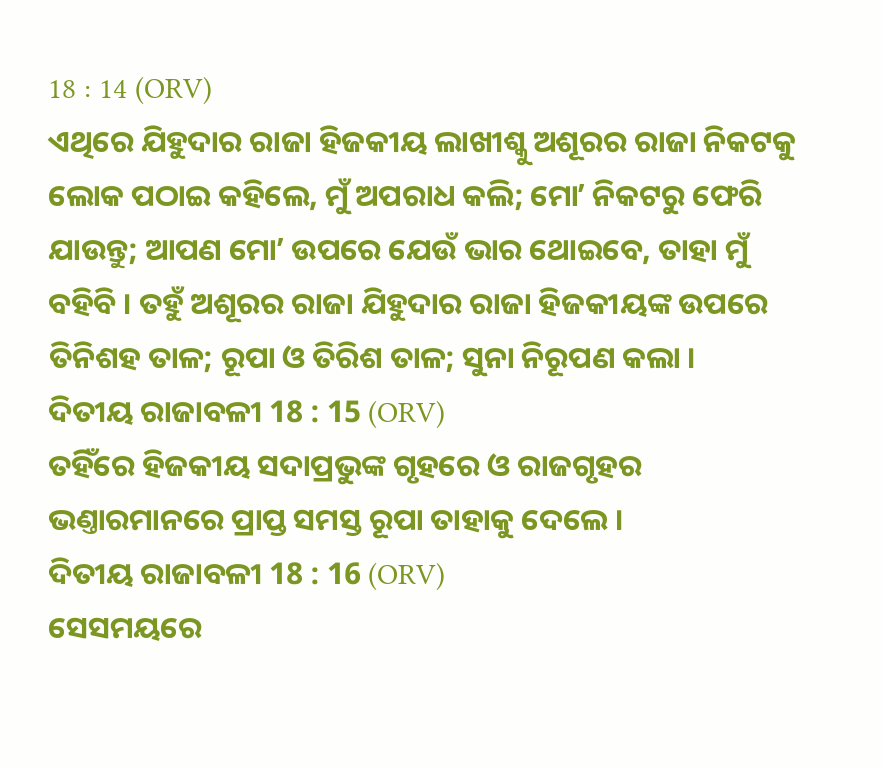18 : 14 (ORV)
ଏଥିରେ ଯିହୁଦାର ରାଜା ହିଜକୀୟ ଲାଖୀଶ୍କୁ ଅଶୂରର ରାଜା ନିକଟକୁ ଲୋକ ପଠାଇ କହିଲେ, ମୁଁ ଅପରାଧ କଲି; ମୋʼ ନିକଟରୁ ଫେରି ଯାଉନ୍ତୁ; ଆପଣ ମୋʼ ଉପରେ ଯେଉଁ ଭାର ଥୋଇବେ, ତାହା ମୁଁ ବହିବି । ତହୁଁ ଅଶୂରର ରାଜା ଯିହୁଦାର ରାଜା ହିଜକୀୟଙ୍କ ଉପରେ ତିନିଶହ ତାଳ; ରୂପା ଓ ତିରିଶ ତାଳ; ସୁନା ନିରୂପଣ କଲା ।
ଦିତୀୟ ରାଜାବଳୀ 18 : 15 (ORV)
ତହିଁରେ ହିଜକୀୟ ସଦାପ୍ରଭୁଙ୍କ ଗୃହରେ ଓ ରାଜଗୃହର ଭଣ୍ତାରମାନରେ ପ୍ରାପ୍ତ ସମସ୍ତ ରୂପା ତାହାକୁ ଦେଲେ ।
ଦିତୀୟ ରାଜାବଳୀ 18 : 16 (ORV)
ସେସମୟରେ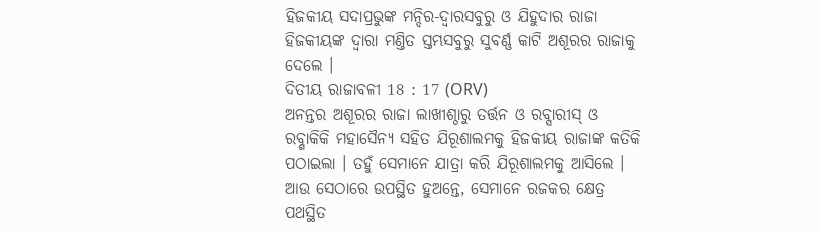ହିଜକୀୟ ସଦାପ୍ରଭୁଙ୍କ ମନ୍ଦିର-ଦ୍ଵାରସବୁରୁ ଓ ଯିହୁଦାର ରାଜା ହିଜକୀୟଙ୍କ ଦ୍ଵାରା ମଣ୍ତିତ ସ୍ତମ୍ଭସବୁରୁ ସୁବର୍ଣ୍ଣ କାଟି ଅଶୂରର ରାଜାକୁ ଦେଲେ ।
ଦିତୀୟ ରାଜାବଳୀ 18 : 17 (ORV)
ଅନନ୍ତର ଅଶୂରର ରାଜା ଲାଖୀଶ୍ଠାରୁ ତର୍ତ୍ତନ ଓ ରବ୍ସାରୀସ୍ ଓ ରବ୍ଶାକିକି ମହାସୈନ୍ୟ ସହିତ ଯିରୂଶାଲମକୁ ହିଜକୀୟ ରାଜାଙ୍କ କତିକି ପଠାଇଲା । ତହୁଁ ସେମାନେ ଯାତ୍ରା କରି ଯିରୂଶାଲମକୁ ଆସିଲେ । ଆଉ ସେଠାରେ ଉପସ୍ଥିତ ହୁଅନ୍ତେ, ସେମାନେ ରଜକର କ୍ଷେତ୍ର ପଥସ୍ଥିତ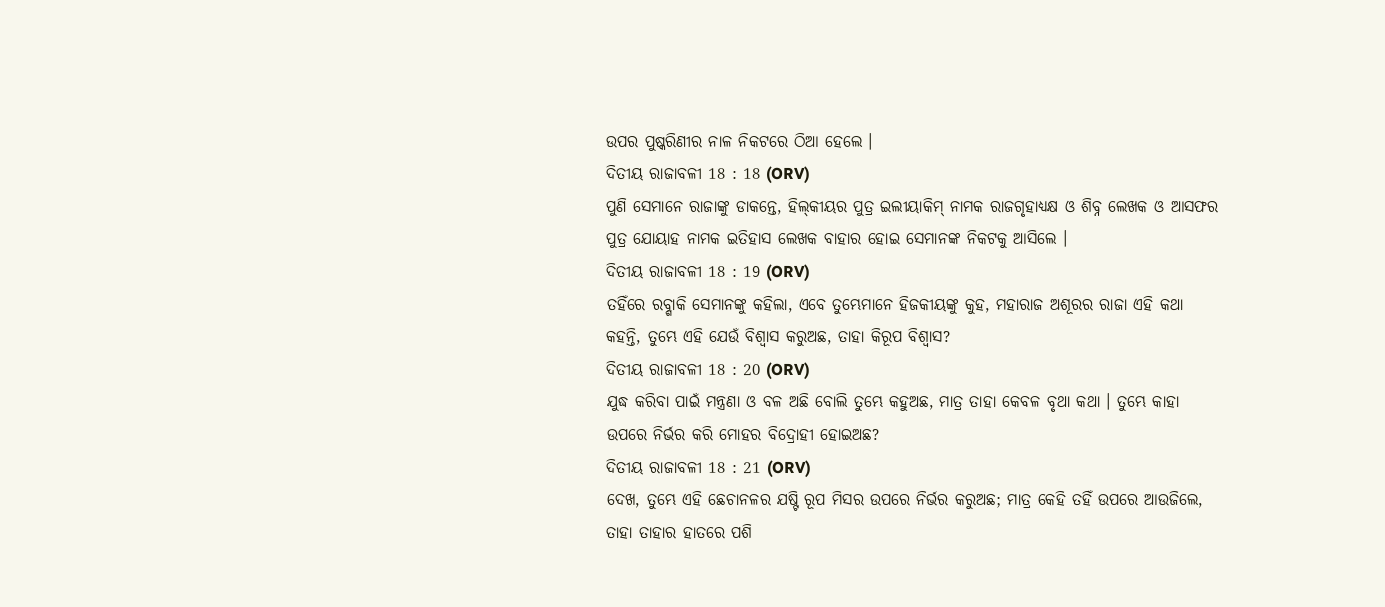ଉପର ପୁଷ୍କରିଣୀର ନାଳ ନିକଟରେ ଠିଆ ହେଲେ ।
ଦିତୀୟ ରାଜାବଳୀ 18 : 18 (ORV)
ପୁଣି ସେମାନେ ରାଜାଙ୍କୁ ଡାକନ୍ତେ, ହିଲ୍‍କୀୟର ପୁତ୍ର ଇଲୀୟାକିମ୍ ନାମକ ରାଜଗୃହାଧ୍ୟକ୍ଷ ଓ ଶିବ୍ନ ଲେଖକ ଓ ଆସଫର ପୁତ୍ର ଯୋୟାହ ନାମକ ଇତିହାସ ଲେଖକ ବାହାର ହୋଇ ସେମାନଙ୍କ ନିକଟକୁ ଆସିଲେ ।
ଦିତୀୟ ରାଜାବଳୀ 18 : 19 (ORV)
ତହିଁରେ ରବ୍ଶାକି ସେମାନଙ୍କୁ କହିଲା, ଏବେ ତୁମ୍ଭେମାନେ ହିଜକୀୟଙ୍କୁ କୁହ, ମହାରାଜ ଅଶୂରର ରାଜା ଏହି କଥା କହନ୍ତି, ତୁମ୍ଭେ ଏହି ଯେଉଁ ବିଶ୍ଵାସ କରୁଅଛ, ତାହା କିରୂପ ବିଶ୍ଵାସ?
ଦିତୀୟ ରାଜାବଳୀ 18 : 20 (ORV)
ଯୁଦ୍ଧ କରିବା ପାଇଁ ମନ୍ତ୍ରଣା ଓ ବଳ ଅଛି ବୋଲି ତୁମ୍ଭେ କହୁଅଛ, ମାତ୍ର ତାହା କେବଳ ବୃଥା କଥା । ତୁମ୍ଭେ କାହା ଉପରେ ନିର୍ଭର କରି ମୋହର ବିଦ୍ରୋହୀ ହୋଇଅଛ?
ଦିତୀୟ ରାଜାବଳୀ 18 : 21 (ORV)
ଦେଖ, ତୁମ୍ଭେ ଏହି ଛେଚାନଳର ଯଷ୍ଟି ରୂପ ମିସର ଉପରେ ନିର୍ଭର କରୁଅଛ; ମାତ୍ର କେହି ତହିଁ ଉପରେ ଆଉଜିଲେ, ତାହା ତାହାର ହାତରେ ପଶି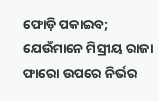ଫୋଡ଼ି ପକାଇବ; ଯେଉଁମାନେ ମିସ୍ରୀୟ ରାଜା ଫାରୋ ଉପରେ ନିର୍ଭର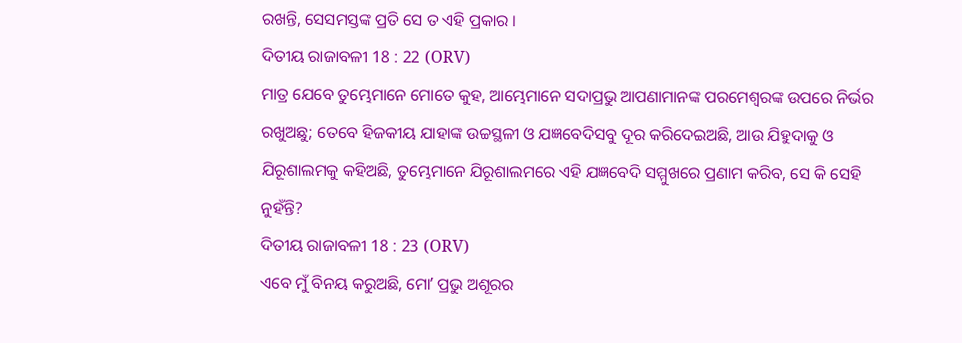ରଖନ୍ତି, ସେସମସ୍ତଙ୍କ ପ୍ରତି ସେ ତ ଏହି ପ୍ରକାର ।
ଦିତୀୟ ରାଜାବଳୀ 18 : 22 (ORV)
ମାତ୍ର ଯେବେ ତୁମ୍ଭେମାନେ ମୋତେ କୁହ, ଆମ୍ଭେମାନେ ସଦାପ୍ରଭୁ ଆପଣାମାନଙ୍କ ପରମେଶ୍ଵରଙ୍କ ଉପରେ ନିର୍ଭର ରଖୁଅଛୁ; ତେବେ ହିଜକୀୟ ଯାହାଙ୍କ ଉଚ୍ଚସ୍ଥଳୀ ଓ ଯଜ୍ଞବେଦିସବୁ ଦୂର କରିଦେଇଅଛି, ଆଉ ଯିହୁଦାକୁ ଓ ଯିରୂଶାଲମକୁ କହିଅଛି, ତୁମ୍ଭେମାନେ ଯିରୂଶାଲମରେ ଏହି ଯଜ୍ଞବେଦି ସମ୍ମୁଖରେ ପ୍ରଣାମ କରିବ, ସେ କି ସେହି ନୁହଁନ୍ତି?
ଦିତୀୟ ରାଜାବଳୀ 18 : 23 (ORV)
ଏବେ ମୁଁ ବିନୟ କରୁଅଛି, ମୋʼ ପ୍ରଭୁ ଅଶୂରର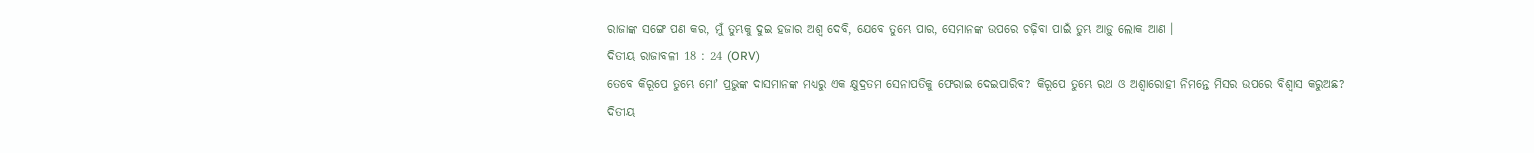ରାଜାଙ୍କ ସଙ୍ଗେ ପଣ କର, ମୁଁ ତୁମ୍ଭକୁ ଦୁଇ ହଜାର ଅଶ୍ଵ ଦେବି, ଯେବେ ତୁମ୍ଭେ ପାର, ସେମାନଙ୍କ ଉପରେ ଚଢ଼ିବା ପାଇଁ ତୁମ୍ଭ ଆଡ଼ୁ ଲୋକ ଆଣ ।
ଦିତୀୟ ରାଜାବଳୀ 18 : 24 (ORV)
ତେବେ କିରୂପେ ତୁମ୍ଭେ ମୋʼ ପ୍ରଭୁଙ୍କ ଦାସମାନଙ୍କ ମଧ୍ୟରୁ ଏକ କ୍ଷୁଦ୍ରତମ ସେନାପତିକୁ ଫେରାଇ ଦେଇପାରିବ? କିରୂପେ ତୁମ୍ଭେ ରଥ ଓ ଅଶ୍ଵାରୋହୀ ନିମନ୍ତେ ମିସର ଉପରେ ବିଶ୍ଵାସ କରୁଅଛ?
ଦିତୀୟ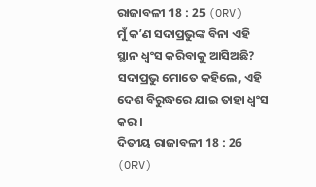ରାଜାବଳୀ 18 : 25 (ORV)
ମୁଁ କʼଣ ସଦାପ୍ରଭୁଙ୍କ ବିନା ଏହି ସ୍ଥାନ ଧ୍ଵଂସ କରିବାକୁ ଆସିଅଛି? ସଦାପ୍ରଭୁ ମୋତେ କହିଲେ, ଏହି ଦେଶ ବିରୁଦ୍ଧରେ ଯାଇ ତାହା ଧ୍ଵଂସ କର ।
ଦିତୀୟ ରାଜାବଳୀ 18 : 26 (ORV)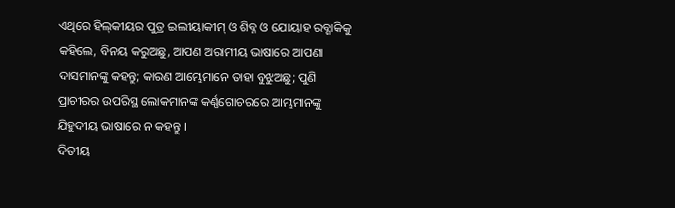ଏଥିରେ ହିଲ୍‍କୀୟର ପୁତ୍ର ଇଲୀୟାକୀମ୍ ଓ ଶିବ୍ନ ଓ ଯୋୟାହ ରବ୍ଶାକିକୁ କହିଲେ, ବିନୟ କରୁଅଛୁ, ଆପଣ ଅରାମୀୟ ଭାଷାରେ ଆପଣା ଦାସମାନଙ୍କୁ କହନ୍ତୁ; କାରଣ ଆମ୍ଭେମାନେ ତାହା ବୁଝୁଅଛୁ; ପୁଣି ପ୍ରାଚୀରର ଉପରିସ୍ଥ ଲୋକମାନଙ୍କ କର୍ଣ୍ଣଗୋଚରରେ ଆମ୍ଭମାନଙ୍କୁ ଯିହୁଦୀୟ ଭାଷାରେ ନ କହନ୍ତୁ ।
ଦିତୀୟ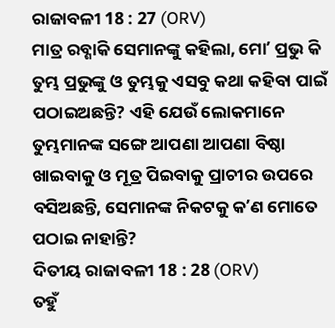ରାଜାବଳୀ 18 : 27 (ORV)
ମାତ୍ର ରବ୍ଶାକି ସେମାନଙ୍କୁ କହିଲା, ମୋʼ ପ୍ରଭୁ କି ତୁମ୍ଭ ପ୍ରଭୁଙ୍କୁ ଓ ତୁମ୍ଭକୁ ଏସବୁ କଥା କହିବା ପାଇଁ ପଠାଇଅଛନ୍ତି? ଏହି ଯେଉଁ ଲୋକମାନେ ତୁମ୍ଭମାନଙ୍କ ସଙ୍ଗେ ଆପଣା ଆପଣା ବିଷ୍ଠା ଖାଇବାକୁ ଓ ମୂତ୍ର ପିଇବାକୁ ପ୍ରାଚୀର ଉପରେ ବସିଅଛନ୍ତି, ସେମାନଙ୍କ ନିକଟକୁ କʼଣ ମୋତେ ପଠାଇ ନାହାନ୍ତି?
ଦିତୀୟ ରାଜାବଳୀ 18 : 28 (ORV)
ତହୁଁ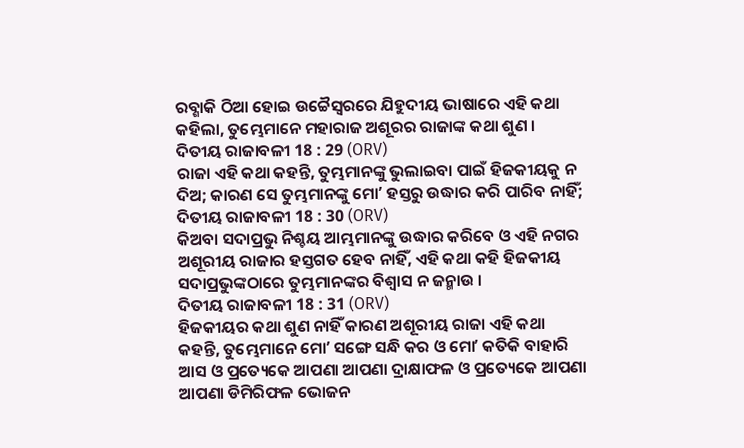ରବ୍ଶାକି ଠିଆ ହୋଇ ଉଚ୍ଚୈସ୍ଵରରେ ଯିହୁଦୀୟ ଭାଷାରେ ଏହି କଥା କହିଲା, ତୁମ୍ଭେମାନେ ମହାରାଜ ଅଶୂରର ରାଜାଙ୍କ କଥା ଶୁଣ ।
ଦିତୀୟ ରାଜାବଳୀ 18 : 29 (ORV)
ରାଜା ଏହି କଥା କହନ୍ତି, ତୁମ୍ଭମାନଙ୍କୁ ଭୁଲାଇବା ପାଇଁ ହିଜକୀୟକୁ ନ ଦିଅ; କାରଣ ସେ ତୁମ୍ଭମାନଙ୍କୁ ମୋʼ ହସ୍ତରୁ ଉଦ୍ଧାର କରି ପାରିବ ନାହିଁ;
ଦିତୀୟ ରାଜାବଳୀ 18 : 30 (ORV)
କିଅବା ସଦାପ୍ରଭୁ ନିଶ୍ଚୟ ଆମ୍ଭମାନଙ୍କୁ ଉଦ୍ଧାର କରିବେ ଓ ଏହି ନଗର ଅଶୂରୀୟ ରାଜାର ହସ୍ତଗତ ହେବ ନାହିଁ, ଏହି କଥା କହି ହିଜକୀୟ ସଦାପ୍ରଭୁଙ୍କଠାରେ ତୁମ୍ଭମାନଙ୍କର ବିଶ୍ଵାସ ନ ଜନ୍ମାଉ ।
ଦିତୀୟ ରାଜାବଳୀ 18 : 31 (ORV)
ହିଜକୀୟର କଥା ଶୁଣ ନାହିଁ କାରଣ ଅଶୂରୀୟ ରାଜା ଏହି କଥା କହନ୍ତି, ତୁମ୍ଭେମାନେ ମୋʼ ସଙ୍ଗେ ସନ୍ଧି କର ଓ ମୋʼ କତିକି ବାହାରି ଆସ ଓ ପ୍ରତ୍ୟେକେ ଆପଣା ଆପଣା ଦ୍ରାକ୍ଷାଫଳ ଓ ପ୍ରତ୍ୟେକେ ଆପଣା ଆପଣା ଡିମିରିଫଳ ଭୋଜନ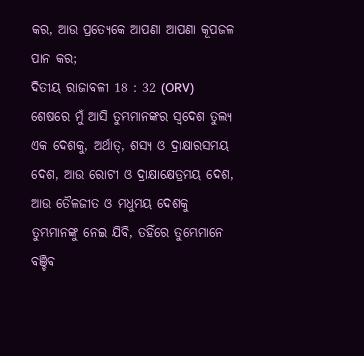କର, ଆଉ ପ୍ରତ୍ୟେକେ ଆପଣା ଆପଣା କୂପଜଳ ପାନ କର;
ଦିତୀୟ ରାଜାବଳୀ 18 : 32 (ORV)
ଶେଷରେ ମୁଁ ଆସି ତୁମ୍ଭମାନଙ୍କର ସ୍ଵଦେଶ ତୁଲ୍ୟ ଏକ ଦେଶକୁ, ଅର୍ଥାତ୍, ଶସ୍ୟ ଓ ଦ୍ରାକ୍ଷାରସମୟ ଦେଶ, ଆଉ ରୋଟୀ ଓ ଦ୍ରାକ୍ଷାକ୍ଷେତ୍ରମୟ ଦେଶ, ଆଉ ତୈଳଜୀତ ଓ ମଧୁମୟ ଦେଶକୁ ତୁମ୍ଭମାନଙ୍କୁ ନେଇ ଯିବି, ତହିଁରେ ତୁମ୍ଭେମାନେ ବଞ୍ଚିବ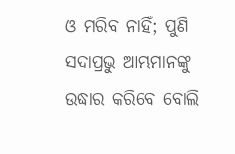ଓ ମରିବ ନାହିଁ; ପୁଣି ସଦାପ୍ରଭୁ ଆମ୍ଭମାନଙ୍କୁ ଉଦ୍ଧାର କରିବେ ବୋଲି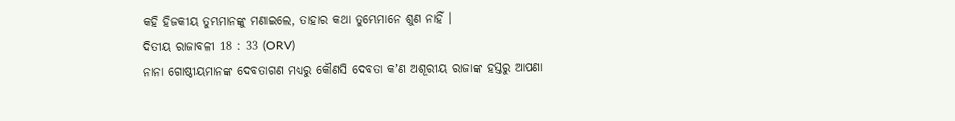କହି ହିଜକୀୟ ତୁମ୍ଭମାନଙ୍କୁ ମଣାଇଲେ, ତାହାର କଥା ତୁମ୍ଭେମାନେ ଶୁଣ ନାହିଁ ।
ଦିତୀୟ ରାଜାବଳୀ 18 : 33 (ORV)
ନାନା ଗୋଷ୍ଠୀୟମାନଙ୍କ ଦେବତାଗଣ ମଧ୍ୟରୁ କୌଣସି ଦେବତା କʼଣ ଅଶୂରୀୟ ରାଜାଙ୍କ ହସ୍ତରୁ ଆପଣା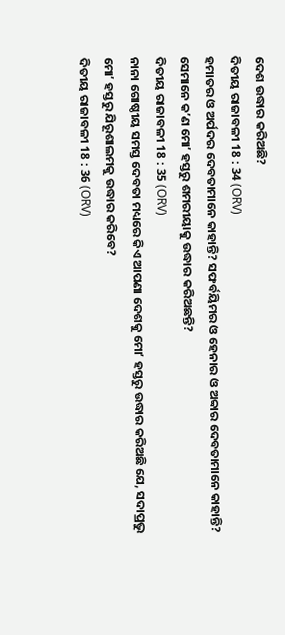ଦେଶ ଉଦ୍ଧାର କରିଅଛି?
ଦିତୀୟ ରାଜାବଳୀ 18 : 34 (ORV)
ହମାତର ଓ ଅର୍ପଦର ଦେବତାମାନେ କାହାନ୍ତି? ସଫର୍ବୟିମର ଓ ହେନାର ଓ ଅବ୍ବାର ଦେବତାମାନେ କାହାନ୍ତି? ସେମାନେ କʼଣ ମୋʼ ହସ୍ତରୁ ଶମରୀୟାକୁ ଉଦ୍ଧାର କରିଅଛନ୍ତି?
ଦିତୀୟ ରାଜାବଳୀ 18 : 35 (ORV)
ନାନା ଗୋଷ୍ଠୀୟ ସମସ୍ତ ଦେବତା ମଧ୍ୟରେ କିଏ ଆପଣା ଦେଶକୁ ମୋʼ ହସ୍ତରୁ ଉଦ୍ଧାର କରିଅଛି ଯେ, ସଦାପ୍ରଭୁ ମୋʼ ହସ୍ତରୁ ଯିରୂଶାଲମକୁ ଉଦ୍ଧାର କରିବେ?
ଦିତୀୟ ରାଜାବଳୀ 18 : 36 (ORV)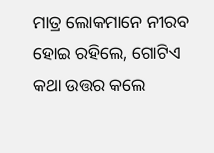ମାତ୍ର ଲୋକମାନେ ନୀରବ ହୋଇ ରହିଲେ, ଗୋଟିଏ କଥା ଉତ୍ତର କଲେ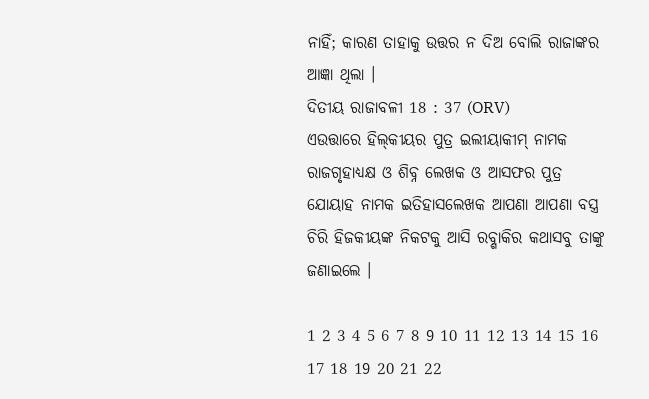ନାହିଁ; କାରଣ ତାହାକୁ ଉତ୍ତର ନ ଦିଅ ବୋଲି ରାଜାଙ୍କର ଆଜ୍ଞା ଥିଲା ।
ଦିତୀୟ ରାଜାବଳୀ 18 : 37 (ORV)
ଏଉତ୍ତାରେ ହିଲ୍‍କୀୟର ପୁତ୍ର ଇଲୀୟାକୀମ୍ ନାମକ ରାଜଗୃହାଧ୍ୟକ୍ଷ ଓ ଶିବ୍ନ ଲେଖକ ଓ ଆସଫର ପୁତ୍ର ଯୋୟାହ ନାମକ ଇତିହାସଲେଖକ ଆପଣା ଆପଣା ବସ୍ତ୍ର ଚିରି ହିଜକୀୟଙ୍କ ନିକଟକୁ ଆସି ରବ୍ଶାକିର କଥାସବୁ ତାଙ୍କୁ ଜଣାଇଲେ ।

1 2 3 4 5 6 7 8 9 10 11 12 13 14 15 16 17 18 19 20 21 22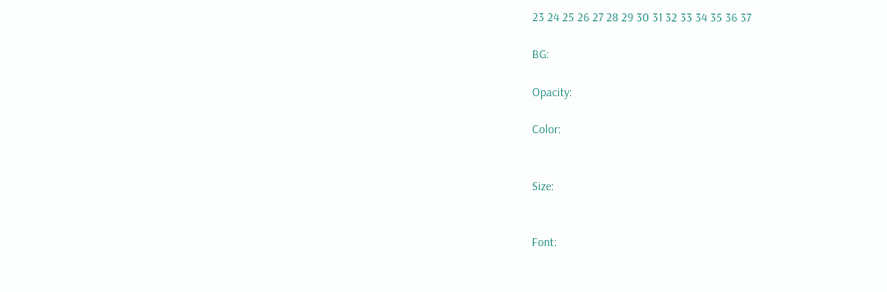23 24 25 26 27 28 29 30 31 32 33 34 35 36 37

BG:

Opacity:

Color:


Size:


Font: